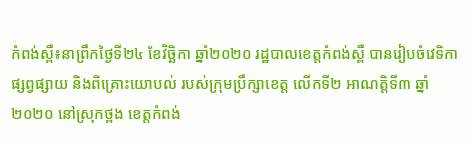កំពង់ស្ពឺ៖នាព្រឹកថ្ងៃទី២៤ ខែវិច្ឆិកា ឆ្នាំ២០២០ រដ្ឋបាលខេត្តកំពង់ស្ពឺ បានរៀបចំវេទិកាផ្សព្វផ្សាយ និងពិគ្រោះយោបល់ របស់ក្រុមប្រឹក្សាខេត្ត លើកទី២ អាណត្តិទី៣ ឆ្នាំ២០២០ នៅស្រុកថ្ពង ខេត្តកំពង់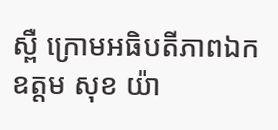ស្ពឺ ក្រោមអធិបតីភាពឯកឧត្តម សុខ យ៉ា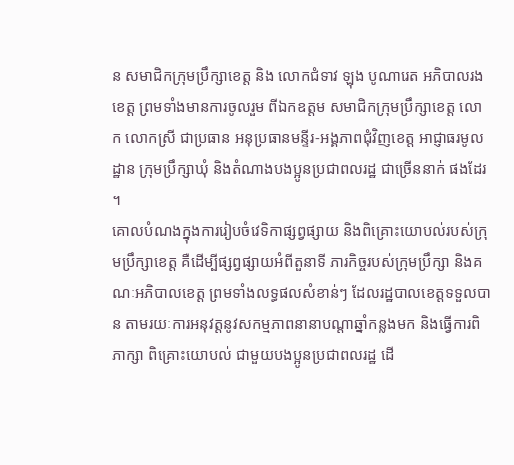ន សមាជិកក្រុមប្រឹក្សាខេត្ត និង លោកជំទាវ ឡុង បូណារេត អភិបាលរងខេត្ត ព្រមទាំងមានការចូលរួម ពីឯកឧត្តម សមាជិកក្រុមប្រឹក្សាខេត្ត លោក លោកស្រី ជាប្រធាន អនុប្រធានមន្ទីរ-អង្គភាពជុំវិញខេត្ត អាជ្ញាធរមូលដ្ឋាន ក្រុមប្រឹក្សាឃុំ និងតំណាងបងប្អូនប្រជាពលរដ្ឋ ជាច្រើននាក់ ផងដែរ ។
គោលបំណងក្នុងការរៀបចំវេទិកាផ្សព្វផ្សាយ និងពិគ្រោះយោបល់របស់ក្រុមប្រឹក្សាខេត្ត គឺដើម្បីផ្សព្វផ្សាយអំពីតួនាទី ភារកិច្ចរបស់ក្រុមប្រឹក្សា និងគណៈអភិបាលខេត្ត ព្រមទាំងលទ្ធផលសំខាន់ៗ ដែលរដ្ឋបាលខេត្តទទួលបាន តាមរយៈការអនុវត្តនូវសកម្មភាពនានាបណ្តាឆ្នាំកន្លងមក និងធ្វើការពិភាក្សា ពិគ្រោះយោបល់ ជាមួយបងប្អូនប្រជាពលរដ្ឋ ដើ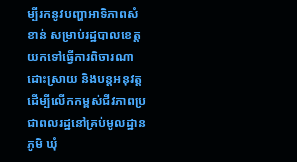ម្បីរកនូវបញ្ហាអាទិភាពសំខាន់ សម្រាប់រដ្ឋបាលខេត្តយកទៅធ្វើការពិចារណាដោះស្រាយ និងបន្តអនុវត្ត ដើម្បីលើកកម្ពស់ជីវភាពប្រជាពលរដ្ឋនៅគ្រប់មូលដ្ឋាន ភូមិ ឃុំ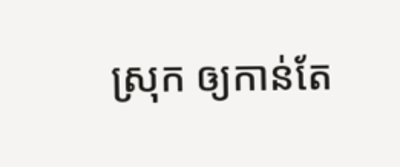ស្រុក ឲ្យកាន់តែ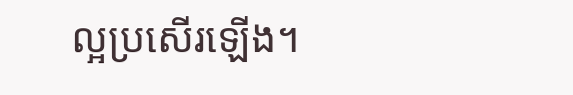ល្អប្រសើរឡើង។